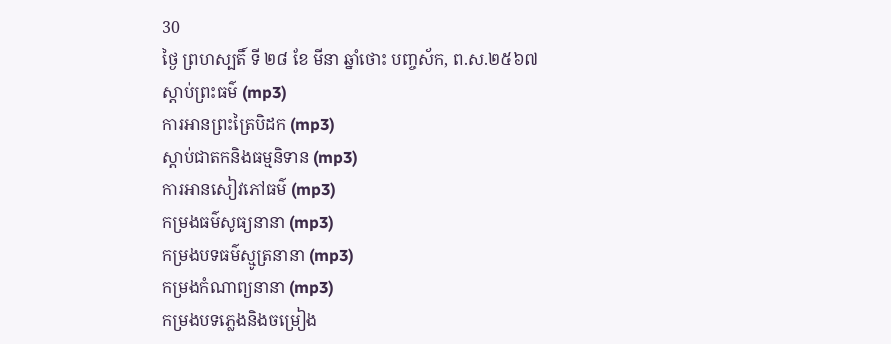30
ថ្ងៃ ព្រហស្បតិ៍ ទី ២៨ ខែ មីនា ឆ្នាំថោះ បញ្ចស័ក, ព.ស.២៥៦៧
ស្តាប់ព្រះធម៌ (mp3)
ការអានព្រះត្រៃបិដក (mp3)
ស្តាប់ជាតកនិងធម្មនិទាន (mp3)
ការអានសៀវភៅធម៌ (mp3)
កម្រងធម៌សូធ្យនានា (mp3)
កម្រងបទធម៌ស្មូត្រនានា (mp3)
កម្រងកំណាព្យនានា (mp3)
កម្រងបទភ្លេងនិងចម្រៀង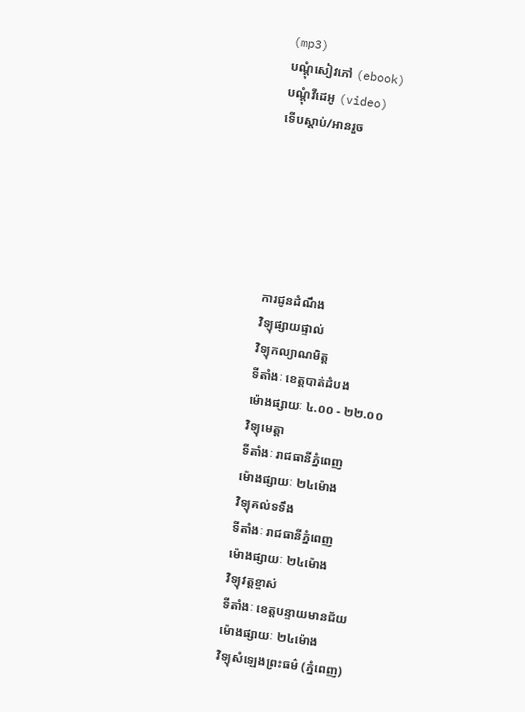(mp3)
បណ្តុំសៀវភៅ (ebook)
បណ្តុំវីដេអូ (video)
ទើបស្តាប់/អានរួច






ការជូនដំណឹង
វិទ្យុផ្សាយផ្ទាល់
វិទ្យុកល្យាណមិត្ត
ទីតាំងៈ ខេត្តបាត់ដំបង
ម៉ោងផ្សាយៈ ៤.០០ - ២២.០០
វិទ្យុមេត្តា
ទីតាំងៈ រាជធានីភ្នំពេញ
ម៉ោងផ្សាយៈ ២៤ម៉ោង
វិទ្យុគល់ទទឹង
ទីតាំងៈ រាជធានីភ្នំពេញ
ម៉ោងផ្សាយៈ ២៤ម៉ោង
វិទ្យុវត្តខ្ចាស់
ទីតាំងៈ ខេត្តបន្ទាយមានជ័យ
ម៉ោងផ្សាយៈ ២៤ម៉ោង
វិទ្យុសំឡេងព្រះធម៌ (ភ្នំពេញ)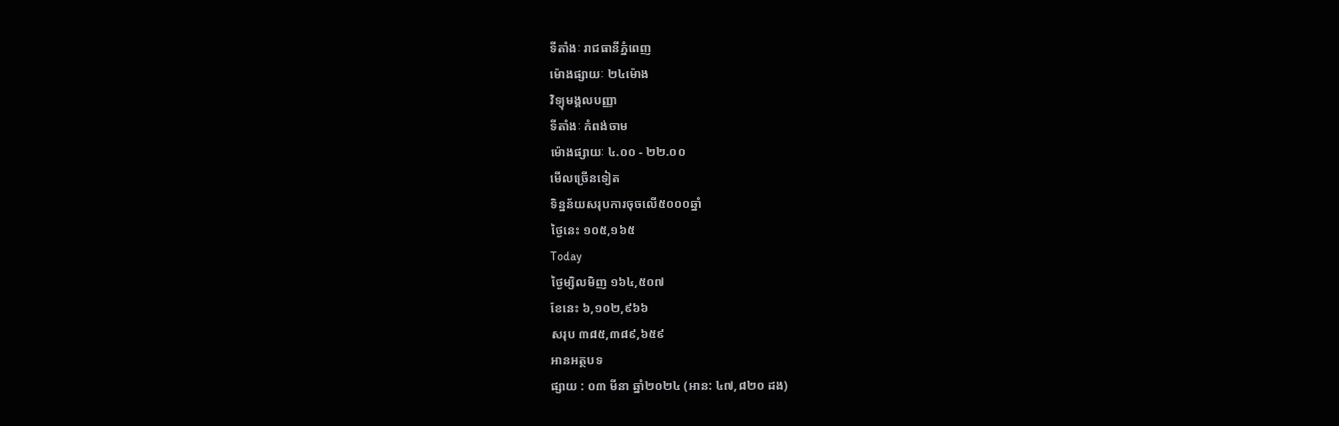ទីតាំងៈ រាជធានីភ្នំពេញ
ម៉ោងផ្សាយៈ ២៤ម៉ោង
វិទ្យុមង្គលបញ្ញា
ទីតាំងៈ កំពង់ចាម
ម៉ោងផ្សាយៈ ៤.០០ - ២២.០០
មើលច្រើនទៀត
ទិន្នន័យសរុបការចុចលើ៥០០០ឆ្នាំ
ថ្ងៃនេះ ១០៥,១៦៥
Today
ថ្ងៃម្សិលមិញ ១៦៤,៥០៧
ខែនេះ ៦,១០២,៩៦៦
សរុប ៣៨៥,៣៨៩,៦៥៩
អានអត្ថបទ
ផ្សាយ : ០៣ មីនា ឆ្នាំ២០២៤ (អាន: ៤៧,៨២០ ដង)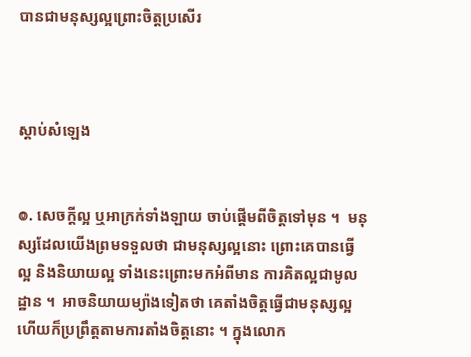បានជាមនុស្សល្អព្រោះចិត្តប្រសើរ



ស្តាប់សំឡេង


៙. សេចក្ដីល្អ ឬអាក្រក់ទាំងឡាយ ចាប់ផ្ដើមពីចិត្តទៅមុន ។  មនុស្សដែលយើងព្រមទទួលថា ជាមនុស្សល្អនោះ ព្រោះគេបានធ្វើល្អ និងនិយាយល្អ ទាំងនេះព្រោះមកអំពីមាន ការគិតល្អជាមូលដ្ឋាន ។  អាចនិយាយម្យ៉ាងទៀតថា គេតាំងចិត្តធ្វើជាមនុស្សល្អ ហើយក៏ប្រព្រឹត្តតាមការតាំងចិត្តនោះ ។ ក្នុងលោក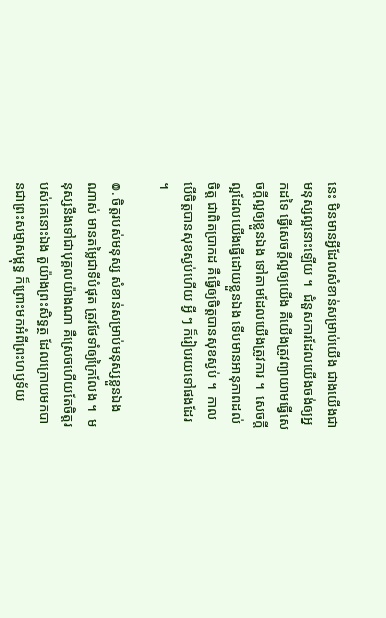នេះ មិនមានអ្វីដែលសំខាន់សម្រាប់យើង ជាងយើងជាមនុស្សល្អនោះឡើយ ។  ជំនួសការដែលយើងចង់ឲ្យអ្នកដទៃ ធ្វើសេចក្ដីល្អឲ្យយើង គឺយើងត្រូវព្យាយាមធ្វើសេចក្ដីល្អឲ្យខ្លួនឯង ទៅតាមដែលយើងត្រូវការ ។  សេចក្ដីល្អដែលយើងធ្វើដោយខ្លួនឯង ទើបមានអានុភាពដល់ចិត្ត ជាពិតប្រាកដ គឺធ្វើឲ្យចិត្តបានសុខស្ងប់ ។  កាលបើចិត្តបានសុខស្ងប់ហើយ អ្វី ៗ ក៏រៀបរយទៅផងដែរ ។

៙. ចិត្តរបស់មនុស្ស សំខាន់សម្រាប់មនុស្សខ្លួនឯងណាស់ មានតម្លៃជាទីបំផុត ត្រូវថែទាំឲ្យក្រៃលែង ។  មនុស្សនឹងទៅជាបុគ្គលយ៉ាងណា គឺស្រេចហើយតែចិត្តរបស់គេនោះឯង តួយ៉ាងព្រះសិទ្ធត្ថ ដែលក្រោយមកបានជាព្រះសម្មាសម្ពុទ្ធ ក៏ព្រោះមកអំពីព្រះហឫទ័យ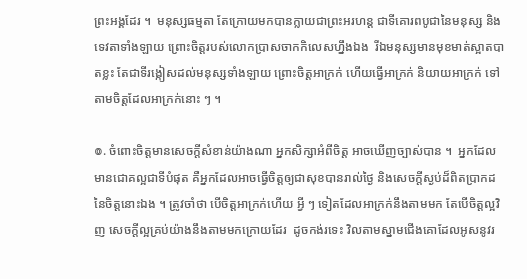ព្រះអង្គដែរ ។  មនុស្សធម្មតា តែក្រោយមកបានក្លាយជាព្រះអរហន្ត ជាទីគោរពបូជានៃមនុស្ស និងទេវតាទាំងឡាយ ព្រោះចិត្តរបស់លោកប្រាសចាកកិលេសហ្នឹងឯង  រីឯមនុស្សមានមុខមាត់ស្អាតបាតខ្លះ តែជាទីរង្កៀសដល់មនុស្សទាំងឡាយ ព្រោះចិត្តអាក្រក់ ហើយធ្វើអាក្រក់ និយាយអាក្រក់ ទៅតាមចិត្តដែលអាក្រក់នោះ ៗ ។

៙. ចំពោះចិត្តមានសេចក្ដីសំខាន់យ៉ាងណា អ្នកសិក្សាអំពីចិត្ត អាចឃើញច្បាស់បាន ។  អ្នកដែលមានជោគល្អជាទីបំផុត គឺអ្នកដែលអាចធ្វើចិត្តឲ្យជាសុខបានរាល់ថ្ងៃ និងសេចក្ដីស្ងប់ដ៏ពិតប្រាកដ នៃចិត្តនោះឯង ។ ត្រូវចាំថា បើចិត្តអាក្រក់ហើយ អ្វី ៗ ទៀតដែលអាក្រក់នឹងតាមមក តែបើចិត្តល្អវិញ សេចក្ដីល្អគ្រប់យ៉ាងនឹងតាមមកក្រោយដែរ  ដូចកង់រទេះ វិលតាមស្នាមជើងគោដែលអូសនូវរ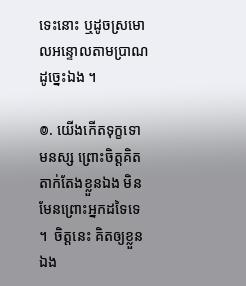ទេះនោះ ឬដូចស្រមោលអន្ទោលតាមប្រាណ ដូច្នេះឯង ។

៙. យើងកើតទុក្ខទោមនស្ស ព្រោះចិត្តគិតតាក់តែងខ្លួនឯង មិនមែនព្រោះអ្នកដទៃទេ ។  ចិត្តនេះ គិតឲ្យខ្លួនឯង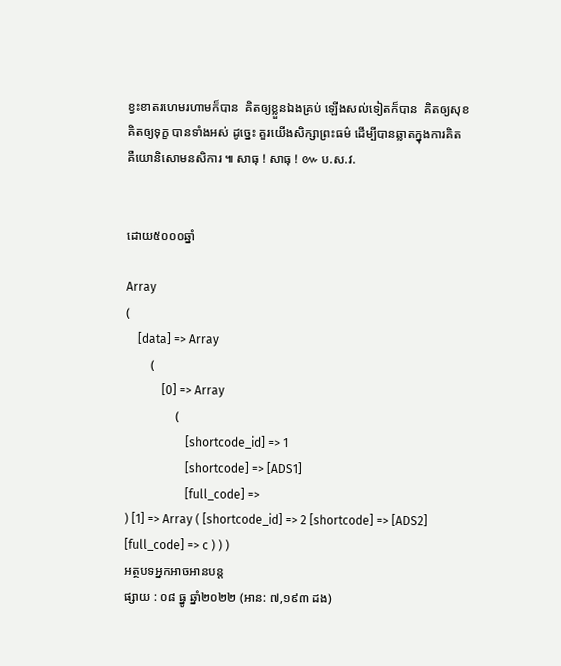ខ្វះខាតរហេមរហាមក៏បាន  គិតឲ្យខ្លួនឯងគ្រប់ ឡើងសល់ទៀតក៏បាន  គិតឲ្យសុខ គិតឲ្យទុក្ខ បានទាំងអស់ ដូច្នេះ គួរយើងសិក្សាព្រះធម៌ ដើម្បីបានឆ្លាតក្នុងការគិត គឺយោនិសោមនសិការ ៕ សាធុ ! សាធុ ! ៚ ប.ស.វ.


ដោយ៥០០០ឆ្នាំ

Array
(
    [data] => Array
        (
            [0] => Array
                (
                    [shortcode_id] => 1
                    [shortcode] => [ADS1]
                    [full_code] =>
) [1] => Array ( [shortcode_id] => 2 [shortcode] => [ADS2] [full_code] => c ) ) )
អត្ថបទអ្នកអាចអានបន្ត
ផ្សាយ : ០៨ ធ្នូ ឆ្នាំ២០២២ (អាន: ៧,១៩៣ ដង)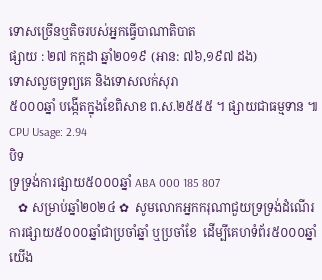ទោសច្រើនឬតិចរបស់អ្នកធ្វើបាណាតិបាត
ផ្សាយ : ២៧ កក្តដា ឆ្នាំ២០១៩ (អាន: ៧៦,១៩៧ ដង)
ទោសលួចទ្រព្យគេ និងទោសលក់សុរា
៥០០០ឆ្នាំ បង្កើតក្នុងខែពិសាខ ព.ស.២៥៥៥ ។ ផ្សាយជាធម្មទាន ៕
CPU Usage: 2.94
បិទ
ទ្រទ្រង់ការផ្សាយ៥០០០ឆ្នាំ ABA 000 185 807
   ✿ សម្រាប់ឆ្នាំ២០២៤ ✿  សូមលោកអ្នកករុណាជួយទ្រទ្រង់ដំណើរការផ្សាយ៥០០០ឆ្នាំជាប្រចាំឆ្នាំ ឬប្រចាំខែ  ដើម្បីគេហទំព័រ៥០០០ឆ្នាំយើង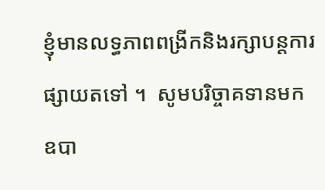ខ្ញុំមានលទ្ធភាពពង្រីកនិងរក្សាបន្តការផ្សាយតទៅ ។  សូមបរិច្ចាគទានមក ឧបា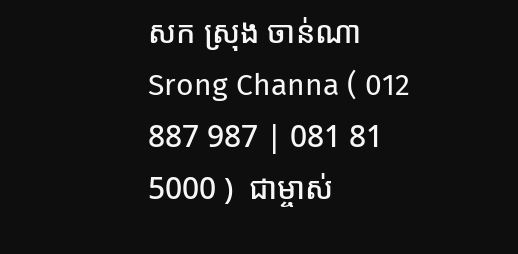សក ស្រុង ចាន់ណា Srong Channa ( 012 887 987 | 081 81 5000 )  ជាម្ចាស់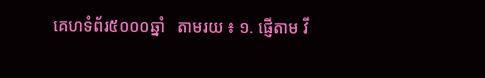គេហទំព័រ៥០០០ឆ្នាំ   តាមរយ ៖ ១. ផ្ញើតាម វី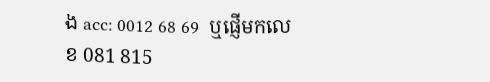ង acc: 0012 68 69  ឬផ្ញើមកលេខ 081 815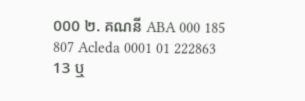000 ២. គណនី ABA 000 185 807 Acleda 0001 01 222863 13 ឬ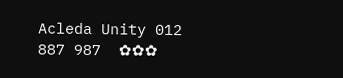Acleda Unity 012 887 987  ✿✿✿